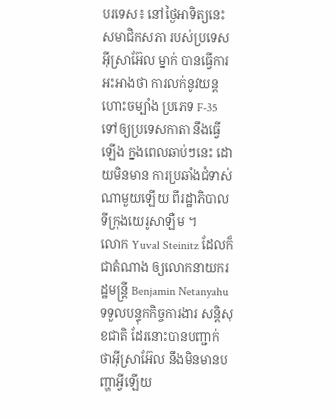បរទេស៖ នៅថ្ងៃអាទិត្យនេះ សមាជិកសភា របស់ប្រទេសអ៊ីស្រាអ៊ែល ម្នាក់ បានធ្វើការអះអាងថា ការលក់នូវយន្តហោះចម្បាំង ប្រភេទ F-35 ទៅឲ្យប្រទេសកាតា នឹងធ្វើឡើង ក្នងពេលឆាប់ៗនេះ ដោយមិនមាន ការប្រឆាំងជំទាស់ណាមួយឡើយ ពីរដ្ឋាភិបាលទីក្រុងយេរូសាឡឺម ។
លោក Yuval Steinitz ដែលក៏ជាតំណាង ឲ្យលោកនាយករដ្ឋមន្ត្រី Benjamin Netanyahu ទទួលបន្ទុកកិច្ចការងារ សន្តិសុខជាតិ ដែរនោះបានបញ្ជាក់ ថាអ៊ីស្រាអ៊ែល នឹងមិនមានបញ្ហាអ្វីឡើយ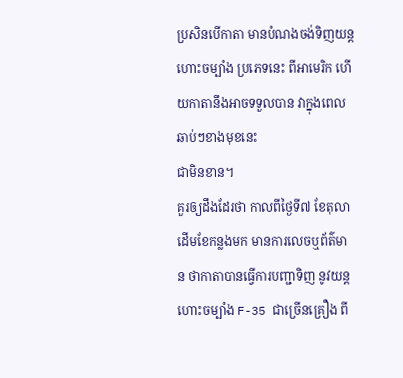ប្រសិនបើកាតា មានបំណងចង់ទិញយន្តហោះចម្បាំង ប្រភេទនេះ ពីអាមេរិក ហើយកាតានឹងអាចទទួលបាន វាក្នុងពេលឆាប់ៗខាងមុខនេះ
ជាមិនខាន។
គួរឲ្យដឹងដែរថា កាលពីថ្ងៃទី៧ ខែតុលា ដើមខែកន្លងមក មានការលេចឬព័ត៌មាន ថាកាតាបានធ្វើការបញ្ជាទិញ នូវយន្តហោះចម្បាំង F-35 ជាច្រើនគ្រឿង ពី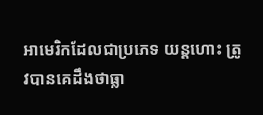អាមេរិកដែលជាប្រភេទ យន្តហោះ ត្រូវបានគេដឹងថាធ្លា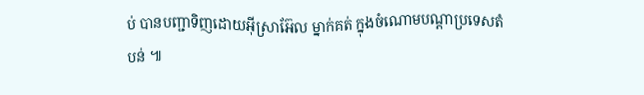ប់ បានបញ្ជាទិញដោយអ៊ីស្រាអ៊ែល ម្នាក់គត់ ក្នុងចំណោមបណ្តាប្រទេសតំបន់ ៕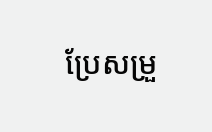ប្រែសម្រួ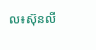ល៖ស៊ុនលី